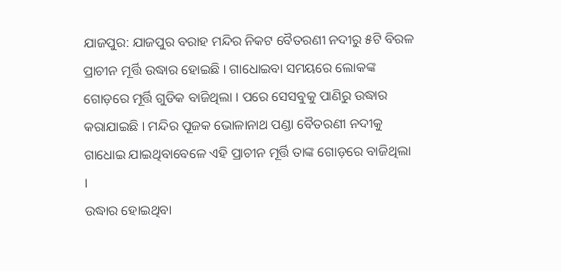ଯାଜପୁର: ଯାଜପୁର ବରାହ ମନ୍ଦିର ନିକଟ ବୈତରଣୀ ନଦୀରୁ ୫ଟି ବିରଳ ପ୍ରାଚୀନ ମୂର୍ତ୍ତି ଉଦ୍ଧାର ହୋଇଛି । ଗାଧୋଇବା ସମୟରେ ଲୋକଙ୍କ ଗୋଡ଼ରେ ମୂର୍ତ୍ତି ଗୁଡିକ ବାଜିଥିଲା । ପରେ ସେସବୁକୁ ପାଣିରୁ ଉଦ୍ଧାର କରାଯାଇଛି । ମନ୍ଦିର ପୂଜକ ଭୋଳାନାଥ ପଣ୍ଡା ବୈତରଣୀ ନଦୀକୁ ଗାଧୋଇ ଯାଇଥିବାବେଳେ ଏହି ପ୍ରାଚୀନ ମୂର୍ତ୍ତି ତାଙ୍କ ଗୋଡ଼ରେ ବାଜିଥିଲା ।
ଉଦ୍ଧାର ହୋଇଥିବା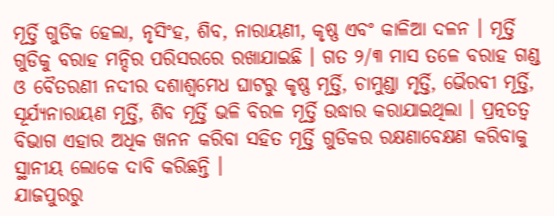ମୂର୍ତ୍ତି ଗୁଡିକ ହେଲା, ନୃସିଂହ, ଶିବ, ନାରାୟଣୀ, କୃଷ୍ଣ ଏବଂ କାଳିଆ ଦଳନ । ମୂର୍ତ୍ତି ଗୁଡିକୁ ବରାହ ମନ୍ଦିର ପରିସରରେ ରଖାଯାଇଛି । ଗତ ୨/୩ ମାସ ତଳେ ବରାହ ଗଣ୍ଡ ଓ ବୈତରଣୀ ନଦୀର ଦଶାଶ୍ୱମେଧ ଘାଟରୁ କୃଷ୍ଣ ମୂର୍ତ୍ତି, ଚାମୁଣ୍ଡା ମୃର୍ତ୍ତି, ଭୈରବୀ ମୂର୍ତ୍ତି, ସୂର୍ଯ୍ୟନାରାୟଣ ମୂର୍ତ୍ତି, ଶିବ ମୂର୍ତ୍ତି ଭଳି ବିରଳ ମୂର୍ତ୍ତି ଉଦ୍ଧାର କରାଯାଇଥିଲା । ପ୍ରତ୍ନତତ୍ୱ ବିଭାଗ ଏହାର ଅଧିକ ଖନନ କରିବା ସହିତ ମୂର୍ତ୍ତି ଗୁଡିକର ରକ୍ଷଣାବେକ୍ଷଣ କରିବାକୁ ସ୍ଥାନୀୟ ଲୋକେ ଦାବି କରିଛନ୍ତି ।
ଯାଜପୁରରୁ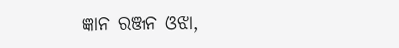ଜ୍ଞାନ ରଞ୍ଜନ ଓଝା,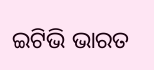ଇଟିଭି ଭାରତ